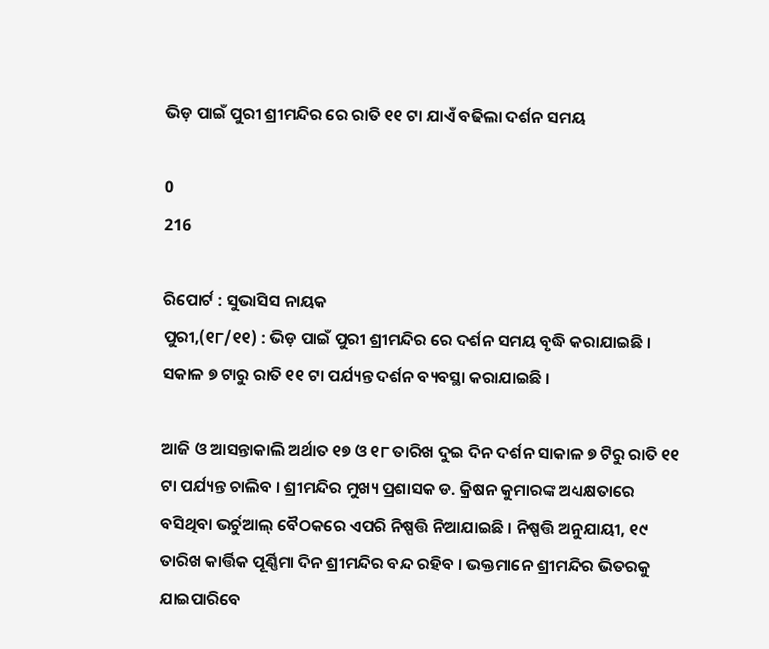ଭିଡ଼ ପାଇଁ ପୁରୀ ଶ୍ରୀମନ୍ଦିର ରେ ରାତି ୧୧ ଟା ଯାଏଁ ବଢିଲା ଦର୍ଶନ ସମୟ

0
216

ରିପୋର୍ଟ : ସୁଭାସିସ ନାୟକ
ପୁରୀ,(୧୮/୧୧) : ଭିଡ଼ ପାଇଁ ପୁରୀ ଶ୍ରୀମନ୍ଦିର ରେ ଦର୍ଶନ ସମୟ ବୃଦ୍ଧି କରାଯାଇଛି । ସକାଳ ୭ ଟାରୁ ରାତି ୧୧ ଟା ପର୍ଯ୍ୟନ୍ତ ଦର୍ଶନ ବ୍ୟବସ୍ଥା କରାଯାଇଛି ।

ଆଜି ଓ ଆସନ୍ତାକାଲି ଅର୍ଥାତ ୧୭ ଓ ୧୮ ତାରିଖ ଦୁଇ ଦିନ ଦର୍ଶନ ସାକାଳ ୭ ଟିରୁ ରାତି ୧୧ ଟା ପର୍ଯ୍ୟନ୍ତ ଚାଲିବ । ଶ୍ରୀମନ୍ଦିର ମୁଖ୍ୟ ପ୍ରଶାସକ ଡ. କ୍ରିଷନ କୁମାରଙ୍କ ଅଧ୍ୟକ୍ଷତାରେ ବସିଥିବା ଭର୍ଚୁଆଲ୍ ବୈଠକରେ ଏପରି ନିଷ୍ପତ୍ତି ନିଆଯାଇଛି । ନିଷ୍ପତ୍ତି ଅନୁଯାୟୀ, ୧୯ ତାରିଖ କାର୍ତ୍ତିକ ପୂର୍ଣ୍ଣିମା ଦିନ ଶ୍ରୀମନ୍ଦିର ବନ୍ଦ ରହିବ । ଭକ୍ତମାନେ ଶ୍ରୀମନ୍ଦିର ଭିତରକୁ ଯାଇପାରିବେ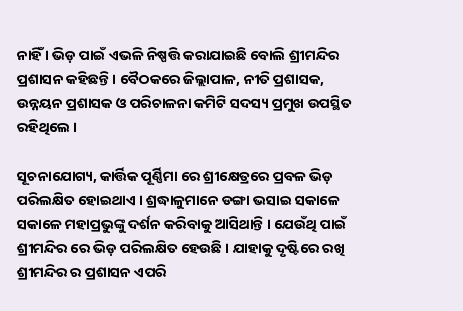ନାହିଁ । ଭିଡ଼ ପାଇଁ ଏଭଳି ନିଷ୍ପତ୍ତି କରାଯାଇଛି ବୋଲି ଶ୍ରୀମନ୍ଦିର ପ୍ରଶାସନ କହିଛନ୍ତି । ବୈଠକରେ ଜିଲ୍ଲାପାଳ, ନୀତି ପ୍ରଶାସକ, ଉନ୍ନୟନ ପ୍ରଶାସକ ଓ ପରିଚାଳନା କମିଟି ସଦସ୍ୟ ପ୍ରମୁଖ ଉପସ୍ଥିତ ରହିଥିଲେ ।

ସୂଚନାଯୋଗ୍ୟ, କାର୍ତ୍ତିକ ପୂର୍ଣ୍ଣିମା ରେ ଶ୍ରୀକ୍ଷେତ୍ରରେ ପ୍ରବଳ ଭିଡ଼ ପରିଲକ୍ଷିତ ହୋଇଥାଏ । ଶ୍ରଦ୍ଧାଳୁମାନେ ଡଙ୍ଗା ଭସାଇ ସକାଳେ ସକାଳେ ମହାପ୍ରଭୁଙ୍କୁ ଦର୍ଶନ କରିବାକୁ ଆସିଥାନ୍ତି । ଯେଉଁଥି ପାଇଁ ଶ୍ରୀମନ୍ଦିର ରେ ଭିଡ଼ ପରିଲକ୍ଷିତ ହେଉଛି । ଯାହାକୁ ଦୃଷ୍ଟିରେ ରଖି ଶ୍ରୀମନ୍ଦିର ର ପ୍ରଶାସନ ଏପରି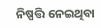ନିଷ୍ପତ୍ତି ନେଇଥିବା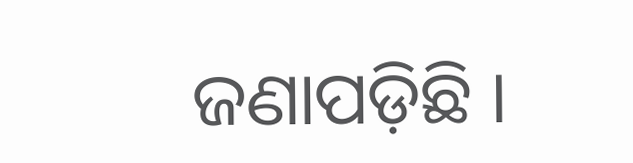ଜଣାପଡ଼ିଛି ।